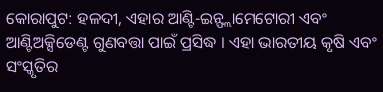କୋରାପୁଟ: ହଳଦୀ, ଏହାର ଆଣ୍ଟି-ଇନ୍ଫ୍ଲାମେଟୋରୀ ଏବଂ ଆଣ୍ଟିଅକ୍ସିଡେଣ୍ଟ ଗୁଣବତ୍ତା ପାଇଁ ପ୍ରସିଦ୍ଧ । ଏହା ଭାରତୀୟ କୃଷି ଏବଂ ସଂସ୍କୃତିର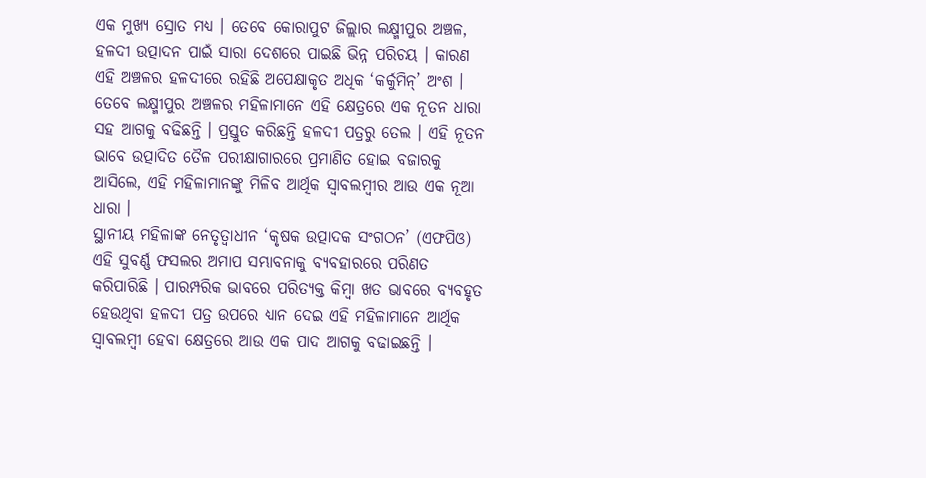ଏକ ମୁଖ୍ୟ ସ୍ରୋତ ମଧ୍ୟ । ତେବେ କୋରାପୁଟ ଜିଲ୍ଲାର ଲକ୍ଷ୍ମୀପୁର ଅଞ୍ଚଳ, ହଳଦୀ ଉତ୍ପାଦନ ପାଇଁ ସାରା ଦେଶରେ ପାଇଛି ଭିନ୍ନ ପରିଚୟ । କାରଣ ଏହି ଅଞ୍ଚଳର ହଳଦୀରେ ରହିଛି ଅପେକ୍ଷାକୃତ ଅଧିକ ‘କର୍କୁମିନ୍’ ଅଂଶ । ତେବେ ଲକ୍ଷ୍ମୀପୁର ଅଞ୍ଚଳର ମହିଳାମାନେ ଏହି କ୍ଷେତ୍ରରେ ଏକ ନୂତନ ଧାରା ସହ ଆଗକୁ ବଢିଛନ୍ତି । ପ୍ରସ୍ତୁତ କରିଛନ୍ତି ହଳଦୀ ପତ୍ରରୁ ତେଲ । ଏହି ନୂତନ ଭାବେ ଉତ୍ପାଦିତ ତୈଳ ପରୀକ୍ଷାଗାରରେ ପ୍ରମାଣିତ ହୋଇ ବଜାରକୁ ଆସିଲେ, ଏହି ମହିଳାମାନଙ୍କୁ ମିଳିବ ଆର୍ଥିକ ସ୍ବାବଲମ୍ବୀର ଆଉ ଏକ ନୂଆ ଧାରା ।
ସ୍ଥାନୀୟ ମହିଳାଙ୍କ ନେତୃତ୍ୱାଧୀନ ‘କୃଷକ ଉତ୍ପାଦକ ସଂଗଠନ’ (ଏଫପିଓ) ଏହି ସୁବର୍ଣ୍ଣ ଫସଲର ଅମାପ ସମ୍ଭାବନାକୁ ବ୍ୟବହାରରେ ପରିଣତ କରିପାରିଛି । ପାରମ୍ପରିକ ଭାବରେ ପରିତ୍ୟକ୍ତ କିମ୍ବା ଖତ ଭାବରେ ବ୍ୟବହୃତ ହେଉଥିବା ହଳଦୀ ପତ୍ର ଉପରେ ଧ୍ୟାନ ଦେଇ ଏହି ମହିଳାମାନେ ଆର୍ଥିକ ସ୍ଵାବଲମ୍ବୀ ହେବା କ୍ଷେତ୍ରରେ ଆଉ ଏକ ପାଦ ଆଗକୁ ବଢାଇଛନ୍ତି ।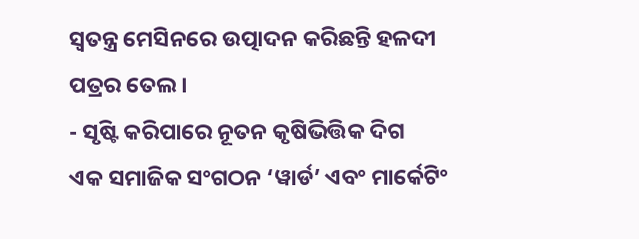ସ୍ବତନ୍ତ୍ର ମେସିନରେ ଉତ୍ପାଦନ କରିଛନ୍ତି ହଳଦୀ ପତ୍ରର ତେଲ ।
- ସୃଷ୍ଟି କରିପାରେ ନୂତନ କୃଷିଭିତ୍ତିକ ଦିଗ
ଏକ ସମାଜିକ ସଂଗଠନ ‘ୱାର୍ଡ’ ଏବଂ ମାର୍କେଟିଂ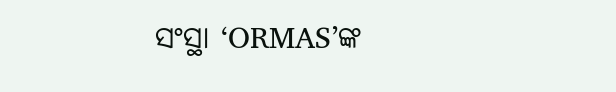ସଂସ୍ଥା ‘ORMAS’ଙ୍କ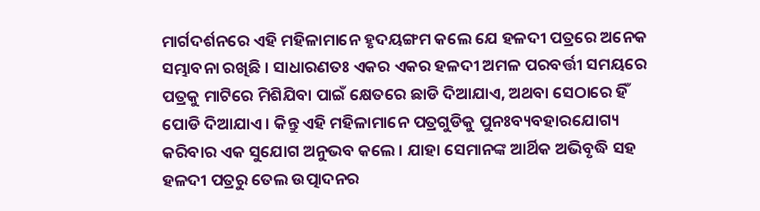ମାର୍ଗଦର୍ଶନରେ ଏହି ମହିଳାମାନେ ହୃଦୟଙ୍ଗମ କଲେ ଯେ ହଳଦୀ ପତ୍ରରେ ଅନେକ ସମ୍ଭାବନା ରଖିଛି । ସାଧାରଣତଃ ଏକର ଏକର ହଳଦୀ ଅମଳ ପରବର୍ତ୍ତୀ ସମୟରେ ପତ୍ରକୁ ମାଟିରେ ମିଶିଯିବା ପାଇଁ କ୍ଷେତରେ ଛାଡି ଦିଆଯାଏ, ଅଥବା ସେଠାରେ ହିଁ ପୋଡି ଦିଆଯାଏ । କିନ୍ତୁ ଏହି ମହିଳାମାନେ ପତ୍ରଗୁଡିକୁ ପୁନଃବ୍ୟବହାରଯୋଗ୍ୟ କରିବାର ଏକ ସୁଯୋଗ ଅନୁଭବ କଲେ । ଯାହା ସେମାନଙ୍କ ଆର୍ଥିକ ଅଭିବୃଦ୍ଧି ସହ ହଳଦୀ ପତ୍ରରୁ ତେଲ ଉତ୍ପାଦନର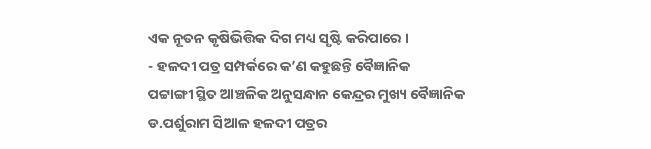ଏକ ନୂତନ କୃଷିଭିତ୍ତିକ ଦିଗ ମଧ୍ୟ ସୃଷ୍ଟି କରିପାରେ ।
- ହଳଦୀ ପତ୍ର ସମ୍ପର୍କରେ କ’ଣ କହୁଛନ୍ତି ବୈଜ୍ଞାନିକ
ପଟ୍ଟାଙ୍ଗୀ ସ୍ଥିତ ଆଞ୍ଚଳିକ ଅନୁସନ୍ଧାନ କେନ୍ଦ୍ରର ମୁଖ୍ୟ ବୈଜ୍ଞାନିକ ଡ.ପର୍ଶୁରାମ ସିଆଳ ହଳଦୀ ପତ୍ରର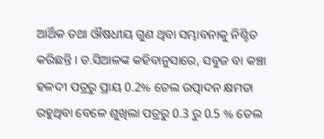ଆର୍ଥିକ ତଥା ଔଷଧୀୟ ଗୁଣ ଥିବା ସମ୍ଭାବନାକୁ ନିଶ୍ଚିତ କରିଛନ୍ତି । ଡ.ସିଆଳଙ୍କ କହିବାନୁସାରେ, ସବୁଜ ବା କଞ୍ଚା ହଳଦୀ ପତ୍ରରୁ ପ୍ରାୟ 0.2% ତେଲ ଉତ୍ପାଦନ କ୍ଷମତା ରହୁଥିବା ବେଳେ ଶୁଖିଲା ପତ୍ରରୁ 0.3 ରୁ 0.5 % ତେଲ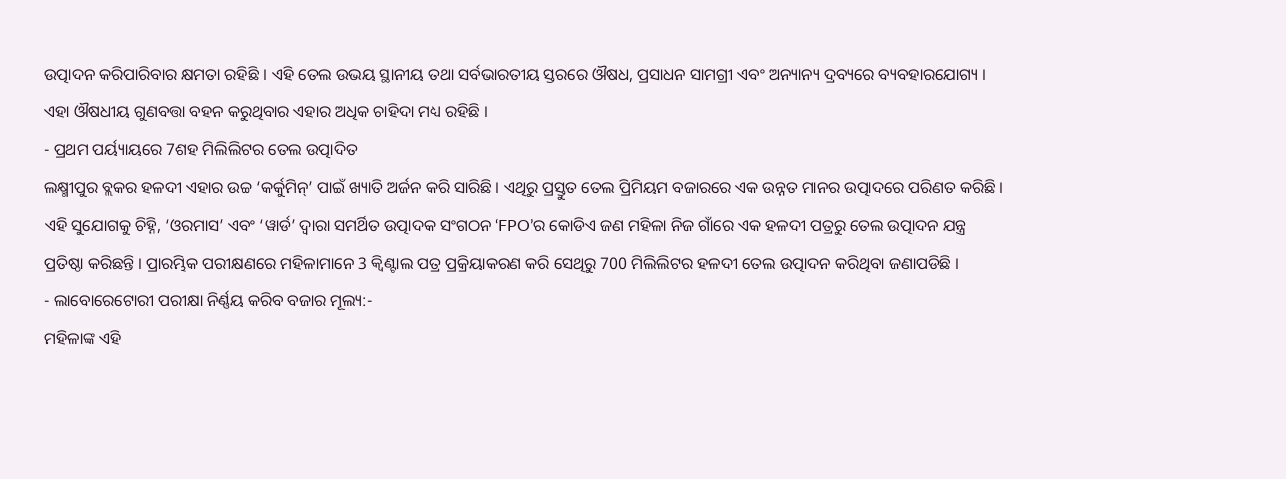ଉତ୍ପାଦନ କରିପାରିବାର କ୍ଷମତା ରହିଛି । ଏହି ତେଲ ଉଭୟ ସ୍ଥାନୀୟ ତଥା ସର୍ବଭାରତୀୟ ସ୍ତରରେ ଔଷଧ, ପ୍ରସାଧନ ସାମଗ୍ରୀ ଏବଂ ଅନ୍ୟାନ୍ୟ ଦ୍ରବ୍ୟରେ ବ୍ୟବହାରଯୋଗ୍ୟ । ଏହା ଔଷଧୀୟ ଗୁଣବତ୍ତା ବହନ କରୁଥିବାର ଏହାର ଅଧିକ ଚାହିଦା ମଧ୍ୟ ରହିଛି ।
- ପ୍ରଥମ ପର୍ୟ୍ୟାୟରେ 7ଶହ ମିଲିଲିଟର ତେଲ ଉତ୍ପାଦିତ
ଲକ୍ଷ୍ମୀପୁର ବ୍ଲକର ହଳଦୀ ଏହାର ଉଚ୍ଚ ‘କର୍କୁମିନ୍’ ପାଇଁ ଖ୍ୟାତି ଅର୍ଜନ କରି ସାରିଛି । ଏଥିରୁ ପ୍ରସ୍ତୁତ ତେଲ ପ୍ରିମିୟମ ବଜାରରେ ଏକ ଉନ୍ନତ ମାନର ଉତ୍ପାଦରେ ପରିଣତ କରିଛି । ଏହି ସୁଯୋଗକୁ ଚିହ୍ନି, ‘ଓରମାସ’ ଏବଂ ‘ୱାର୍ଡ’ ଦ୍ୱାରା ସମର୍ଥିତ ଉତ୍ପାଦକ ସଂଗଠନ ‘FPO’ର କୋଡିଏ ଜଣ ମହିଳା ନିଜ ଗାଁରେ ଏକ ହଳଦୀ ପତ୍ରରୁ ତେଲ ଉତ୍ପାଦନ ଯନ୍ତ୍ର ପ୍ରତିଷ୍ଠା କରିଛନ୍ତି । ପ୍ରାରମ୍ଭିକ ପରୀକ୍ଷଣରେ ମହିଳାମାନେ 3 କ୍ୱିଣ୍ଟାଲ ପତ୍ର ପ୍ରକ୍ରିୟାକରଣ କରି ସେଥିରୁ 700 ମିଲିଲିଟର ହଳଦୀ ତେଲ ଉତ୍ପାଦନ କରିଥିବା ଜଣାପଡିଛି ।
- ଲାବୋରେଟୋରୀ ପରୀକ୍ଷା ନିର୍ଣ୍ଣୟ କରିବ ବଜାର ମୂଲ୍ୟ:-
ମହିଳାଙ୍କ ଏହି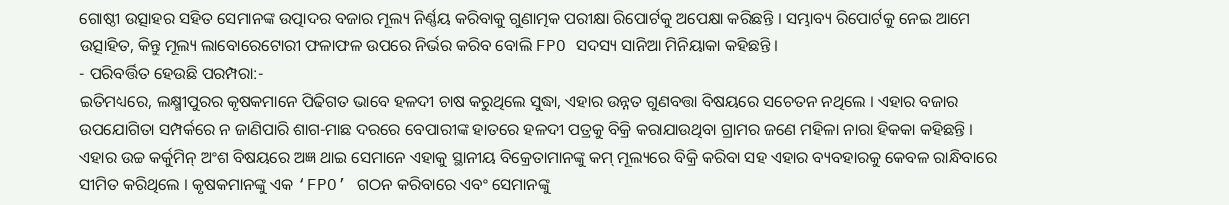ଗୋଷ୍ଠୀ ଉତ୍ସାହର ସହିତ ସେମାନଙ୍କ ଉତ୍ପାଦର ବଜାର ମୂଲ୍ୟ ନିର୍ଣ୍ଣୟ କରିବାକୁ ଗୁଣାତ୍ମକ ପରୀକ୍ଷା ରିପୋର୍ଟକୁ ଅପେକ୍ଷା କରିଛନ୍ତି । ସମ୍ଭାବ୍ୟ ରିପୋର୍ଟକୁ ନେଇ ଆମେ ଉତ୍ସାହିତ, କିନ୍ତୁ ମୂଲ୍ୟ ଲାବୋରେଟୋରୀ ଫଳାଫଳ ଉପରେ ନିର୍ଭର କରିବ ବୋଲି FPO ସଦସ୍ୟ ସାନିଆ ମିନିୟାକା କହିଛନ୍ତି ।
- ପରିବର୍ତ୍ତିତ ହେଉଛି ପରମ୍ପରା:-
ଇତିମଧ୍ୟରେ, ଲକ୍ଷ୍ମୀପୁରର କୃଷକମାନେ ପିଢିଗତ ଭାବେ ହଳଦୀ ଚାଷ କରୁଥିଲେ ସୁଦ୍ଧା, ଏହାର ଉନ୍ନତ ଗୁଣବତ୍ତା ବିଷୟରେ ସଚେତନ ନଥିଲେ । ଏହାର ବଜାର ଉପଯୋଗିତା ସମ୍ପର୍କରେ ନ ଜାଣିପାରି ଶାଗ-ମାଛ ଦରରେ ବେପାରୀଙ୍କ ହାତରେ ହଳଦୀ ପତ୍ରକୁ ବିକ୍ରି କରାଯାଉଥିବା ଗ୍ରାମର ଜଣେ ମହିଳା ନାରା ହିକକା କହିଛନ୍ତି । ଏହାର ଉଚ୍ଚ କର୍କୁମିନ୍ ଅଂଶ ବିଷୟରେ ଅଜ୍ଞ ଥାଇ ସେମାନେ ଏହାକୁ ସ୍ଥାନୀୟ ବିକ୍ରେତାମାନଙ୍କୁ କମ୍ ମୂଲ୍ୟରେ ବିକ୍ରି କରିବା ସହ ଏହାର ବ୍ୟବହାରକୁ କେବଳ ରାନ୍ଧିବାରେ ସୀମିତ କରିଥିଲେ । କୃଷକମାନଙ୍କୁ ଏକ ‘FPO’ ଗଠନ କରିବାରେ ଏବଂ ସେମାନଙ୍କୁ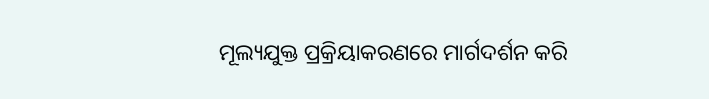ମୂଲ୍ୟଯୁକ୍ତ ପ୍ରକ୍ରିୟାକରଣରେ ମାର୍ଗଦର୍ଶନ କରି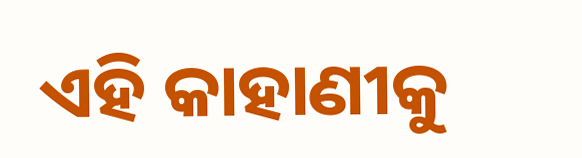ଏହି କାହାଣୀକୁ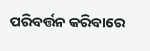ପରିବର୍ତ୍ତନ କରିବାରେ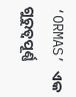‘ORMAS’ ଏକ ଗୁରୁତ୍ୱପୂର୍ଣ୍ଣ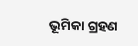ଭୂମିକା ଗ୍ରହଣ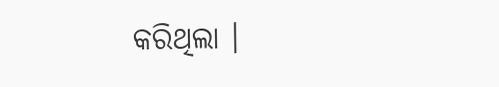କରିଥିଲା ।